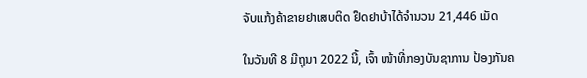ຈັບແກ້ງຄ້າຂາຍຢາເສບຕິດ ຢຶດຢາບ້າໄດ້ຈໍານວນ 21,446 ເມັດ

ໃນວັນທີ 8 ມີຖຸນາ 2022 ນີ້, ເຈົ້າ ໜ້າທີ່ກອງບັນຊາການ ປ້ອງກັນຄ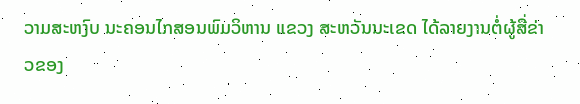ວາມສະຫງົບ ນະຄອນໄກສອນພົມວິຫານ ແຂວງ ສະຫວັນນະເຂດ ໄດ້ລາຍງານຕໍ່ຜູ້ສື່ຂ່າວຂອງ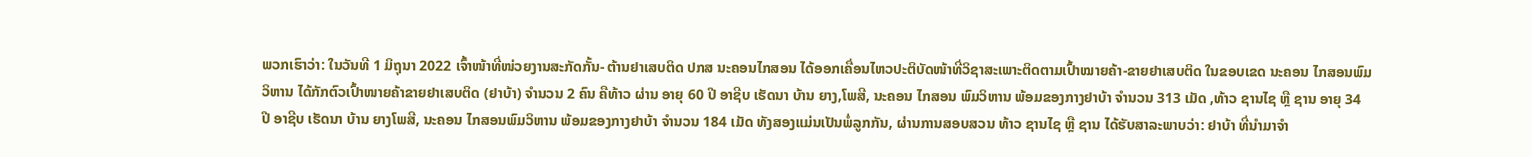ພວກເຮົາວ່າ: ໃນວັນທີ 1 ມິຖຸນາ 2022 ເຈົ້າໜ້າທີ່ໜ່ວຍງານສະກັດກັ້ນ- ຕ້ານຢາເສບຕິດ ປກສ ນະຄອນໄກສອນ ໄດ້ອອກເຄື່ອນໄຫວປະຕິບັດໜ້າທີ່ວິຊາສະເພາະຕິດຕາມເປົ້າໝາຍຄ້າ-ຂາຍຢາເສບຕິດ ໃນຂອບເຂດ ນະຄອນ ໄກສອນພົມວິຫານ ໄດ້ກັກຕົວເປົ້າໜາຍຄ້າຂາຍຢາເສບຕິດ (ຢາບ້າ) ຈຳນວນ 2 ຄົນ ຄືທ້າວ ຜ່ານ ອາຍຸ 60 ປີ ອາຊີບ ເຮັດນາ ບ້ານ ຍາງ,ໂພສີ, ນະຄອນ ໄກສອນ ພົມວິຫານ ພ້ອມຂອງກາງຢາບ້າ ຈຳນວນ 313 ເມັດ ,ທ້າວ ຊານໄຊ ຫຼື ຊານ ອາຍຸ 34 ປີ ອາຊີບ ເຮັດນາ ບ້ານ ຍາງໂພສີ, ນະຄອນ ໄກສອນພົມວິຫານ ພ້ອມຂອງກາງຢາບ້າ ຈຳນວນ 184 ເມັດ ທັງສອງແມ່ນເປັນພໍ່ລູກກັນ, ຜ່ານການສອບສວນ ທ້າວ ຊານໄຊ ຫຼື ຊານ ໄດ້ຮັບສາລະພາບວ່າ: ຢາບ້າ ທີ່ນຳມາຈຳ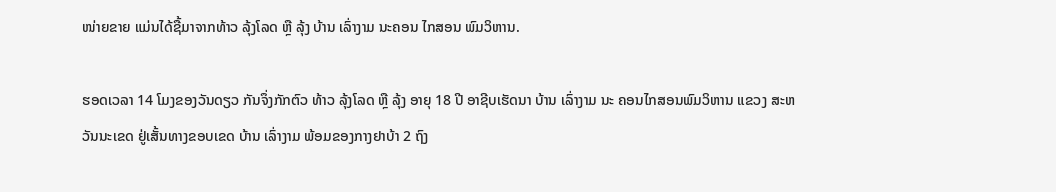ໜ່າຍຂາຍ ແມ່ນໄດ້ຊື້ມາຈາກທ້າວ ລຸ້ງໂລດ ຫຼື ລຸ້ງ ບ້ານ ເລົ່າງາມ ນະຄອນ ໄກສອນ ພົມວິຫານ.

ຮອດເວລາ 14 ໂມງຂອງວັນດຽວ ກັນຈຶ່ງກັກຕົວ ທ້າວ ລຸ້ງໂລດ ຫຼື ລຸ້ງ ອາຍຸ 18 ປີ ອາຊີບເຮັດນາ ບ້ານ ເລົ່າງາມ ນະ ຄອນໄກສອນພົມວິຫານ ແຂວງ ສະຫວັນນະເຂດ ຢູ່ເສັ້ນທາງຂອບເຂດ ບ້ານ ເລົ່າງາມ ພ້ອມຂອງກາງຢາບ້າ 2 ຖົງ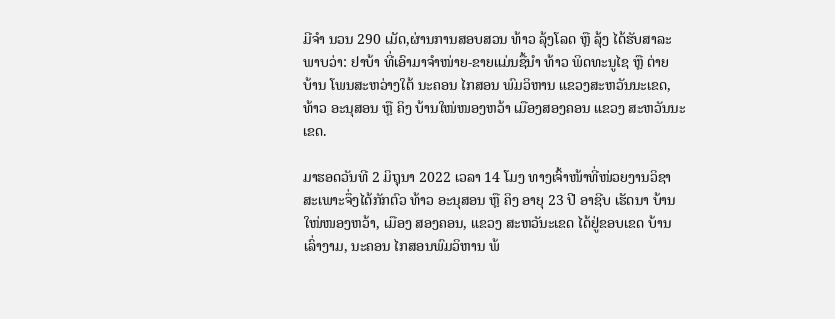ມີຈຳ ນວນ 290 ເມັດ,ຜ່ານການສອບສວນ ທ້າວ ລຸ້ງໂລດ ຫຼື ລຸ້ງ ໄດ້ຮັບສາລະພາບວ່າ: ຢາບ້າ ທີ່ເອົາມາຈຳໜ່າຍ-ຂາຍແມ່ນຊື້ນຳ ທ້າວ ພິດທະນູໄຊ ຫຼື ຕ່າຍ ບ້ານ ໂພນສະຫວ່າງໃຕ້ ນະຄອນ ໄກສອນ ພົມວິຫານ ແຂວງສະຫວັນນະເຂດ,ທ້າວ ອະນຸສອນ ຫຼື ຄິງ ບ້ານໃໜ່ໜອງຫວ້າ ເມືອງສອງຄອນ ແຂວງ ສະຫວັນນະເຂດ.

ມາຮອດວັນທີ 2 ມິຖຸນາ 2022 ເວລາ 14 ໂມງ ທາງເຈົ້າໜ້າທີ່ໜ່ວຍງານວິຊາສະເພາະຈຶ່ງໄດ້ກັກຕົວ ທ້າວ ອະນຸສອນ ຫຼື ຄິງ ອາຍຸ 23 ປີ ອາຊີບ ເຮັດນາ ບ້ານ ໃໜ່ໜອງຫວ້າ, ເມືອງ ສອງຄອນ, ແຂວງ ສະຫວັນະເຂດ ໄດ້ຢູ່ຂອບເຂດ ບ້ານ ເລົ່າງາມ, ນະຄອນ ໄກສອນພົມວິຫານ ພ້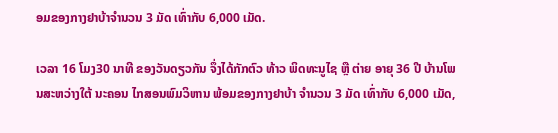ອມຂອງກາງຢາບ້າຈຳນວນ 3 ມັດ ເທົ່າກັບ 6,000 ເມັດ.

ເວລາ 16 ໂມງ30 ນາທີ ຂອງວັນດຽວກັນ ຈຶ່ງໄດ້ກັກຕົວ ທ້າວ ພິດທະນູໄຊ ຫຼື ຕ່າຍ ອາຍຸ 36 ປີ ບ້ານໂພນສະຫວ່າງໃຕ້ ນະຄອນ ໄກສອນພົມວິຫານ ພ້ອມຂອງກາງຢາບ້າ ຈຳນວນ 3 ມັດ ເທົ່າກັບ 6,000 ເມັດ,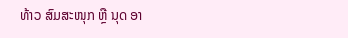ທ້າວ ສົມສະໜຸກ ຫຼື ນຸດ ອາ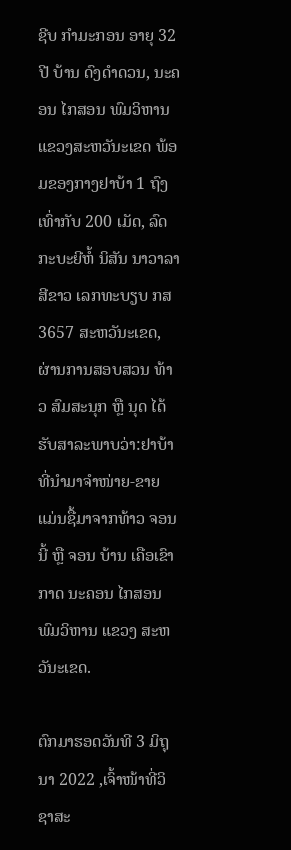ຊີບ ກຳມະກອນ ອາຍຸ 32 ປີ ບ້ານ ດົງດໍາດວນ, ນະຄອນ ໄກສອນ ພົມວິຫານ ແຂວງສະຫວັນະເຂດ ພ້ອມຂອງກາງຢາບ້າ 1 ຖົງເທົ່າກັບ 200 ເມັດ, ລົດກະບະຍີຫໍ້ ນິສັນ ນາວາລາສີຂາວ ເລກທະບຽບ ກສ 3657 ສະຫວັນະເຂດ, ຜ່ານການສອບສວນ ທ້າວ ສົມສະນຸກ ຫຼື ນຸດ ໄດ້ຮັບສາລະພາບວ່າ:ຢາບ້າ ທີ່ນຳມາຈຳໜ່າຍ-ຂາຍ ແມ່ນຊື້ມາຈາກທ້າວ ຈອນນີ້ ຫຼື ຈອນ ບ້ານ ເຄືອເຂົາກາດ ນະຄອນ ໄກສອນ ພົມວິຫານ ແຂວງ ສະຫວັນະເຂດ.

ຕົກມາຮອດວັນທີ 3 ມິຖຸນາ 2022 ,ເຈົ້າໜ້າທີ່ວິຊາສະ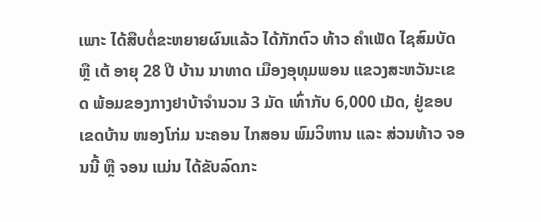ເພາະ ໄດ້ສືບຕໍ່ຂະຫຍາຍຜົນແລ້ວ ໄດ້ກັກຕົວ ທ້າວ ຄຳເພັດ ໄຊສົມບັດ ຫຼື ເຕ້ ອາຍຸ 28 ປີ ບ້ານ ນາທາດ ເມືອງອຸທຸມພອນ ແຂວງສະຫວັນະເຂດ ພ້ອມຂອງກາງຢາບ້າຈຳນວນ 3 ມັດ ເທົ່າກັບ 6,000 ເມັດ, ຢູ່ຂອບເຂດບ້ານ ໜອງໂກ່ມ ນະຄອນ ໄກສອນ ພົມວິຫານ ແລະ ສ່ວນທ້າວ ຈອນນີ້ ຫຼື ຈອນ ແມ່ນ ໄດ້ຂັບລົດກະ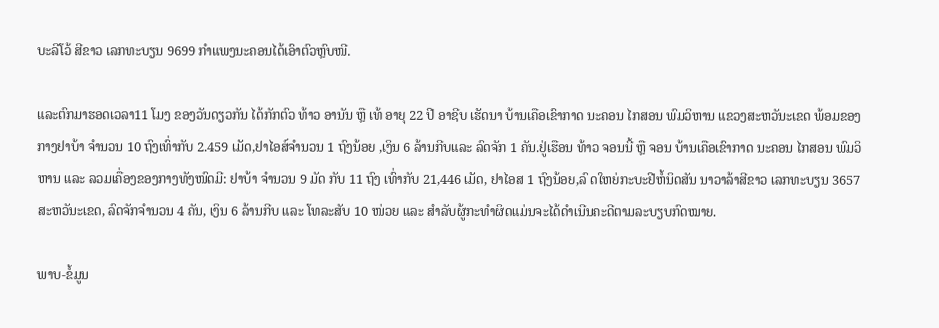ບະລີໂວ້ ສີຂາວ ເລກທະບຽນ 9699 ກຳແພງນະຄອນໄດ້ເອົາຕົວຫຼົບໜີ.

ແລະຕົກມາຮອດເວລາ11 ໂມງ ຂອງວັນດຽວກັນ ໄດ້ກັກຕົວ ທ້າວ ອານັນ ຫຼື ເທ້ ອາຍຸ 22 ປີ ອາຊີບ ເຮັດນາ ບ້ານເຄືອເຂົາກາດ ນະຄອນ ໄກສອນ ພົມວິຫານ ແຂວງສະຫວັນະເຂດ ພ້ອມຂອງກາງຢາບ້າ ຈຳນວນ 10 ຖົງເທົ່າກັບ 2.459 ເມັດ,ຢາໄອສ໌ຈຳນວນ 1 ຖົງນ້ອຍ ,ເງິນ 6 ລ້ານກີບແລະ ລົດຈັກ 1 ຄັນ.ຢູ່ເຮືອນ ທ້າວ ຈອນນີ້ ຫຼື ຈອນ ບ້ານເຄືອເຂົາກາດ ນະຄອນ ໄກສອນ ພົມວິຫານ ແລະ ລວມເຄື່ອງຂອງກາງທັງໜົດມີ: ຢາບ້າ ຈຳນວນ 9 ມັດ ກັບ 11 ຖົງ ເທົ່າກັບ 21,446 ເມັດ, ຢາໄອສ 1 ຖົງນ້ອຍ,ລົ ດໃຫຍ່ກະບະຢີຫໍ້ນິດສັນ ນາວາລ້າສີຂາວ ເລກທະບຽນ 3657 ສະຫວັນະເຂດ, ລົດຈັກຈໍານວນ 4 ຄັນ, ເງິນ 6 ລ້ານກີບ ແລະ ໂທລະສັບ 10 ໜ່ວຍ ແລະ ສໍາລັບຜູ້ກະທໍາຜິດແມ່ນຈະໄດ້ດໍາເນີນຄະດີຕາມລະບຽບກົດໝາຍ.

ພາບ-ຂໍ້ມູນ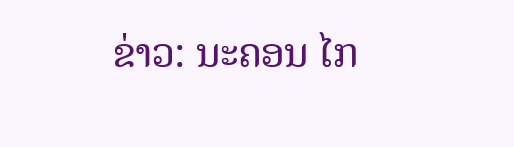ຂ່າວ: ນະຄອນ ໄກ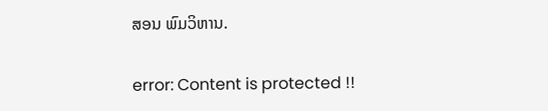ສອນ ພົມວິຫານ.

error: Content is protected !!